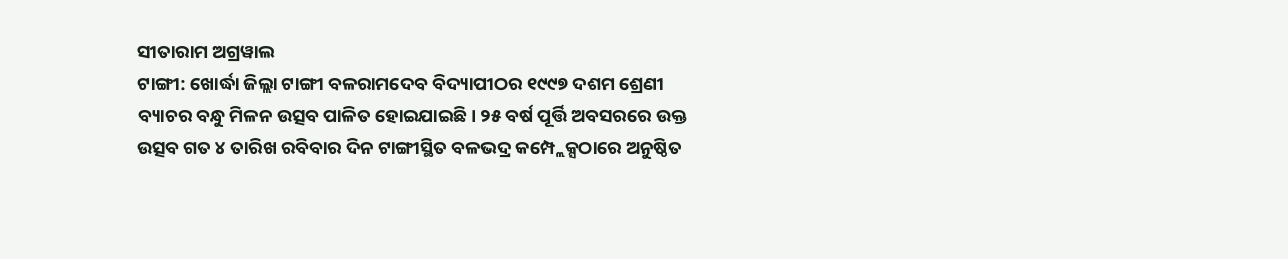ସୀତାରାମ ଅଗ୍ରୱାଲ
ଟାଙ୍ଗୀ: ଖୋର୍ଦ୍ଧା ଜିଲ୍ଲା ଟାଙ୍ଗୀ ବଳରାମଦେବ ବିଦ୍ୟାପୀଠର ୧୯୯୭ ଦଶମ ଶ୍ରେଣୀ ବ୍ୟାଚର ବନ୍ଧୁ ମିଳନ ଉତ୍ସବ ପାଳିତ ହୋଇଯାଇଛି। ୨୫ ବର୍ଷ ପୂର୍ତ୍ତି ଅବସରରେ ଉକ୍ତ ଉତ୍ସବ ଗତ ୪ ତାରିଖ ରବିବାର ଦିନ ଟାଙ୍ଗୀସ୍ଥିତ ବଳଭଦ୍ର କମ୍ପ୍ଲେକ୍ସଠାରେ ଅନୁଷ୍ଠିତ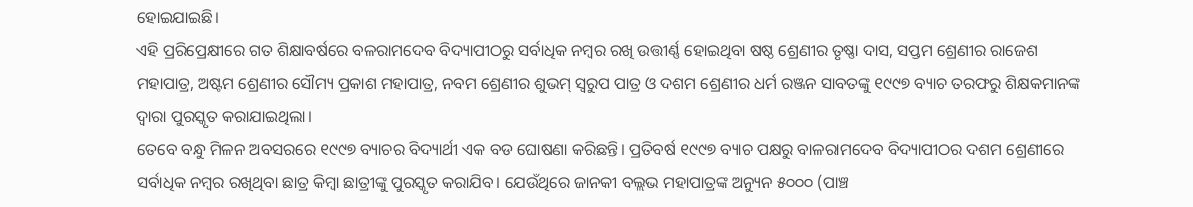ହୋଇଯାଇଛି।
ଏହି ପ୍ରରିପ୍ରେକ୍ଷୀରେ ଗତ ଶିକ୍ଷାବର୍ଷରେ ବଳରାମଦେବ ବିଦ୍ୟାପୀଠରୁ ସର୍ବାଧିକ ନମ୍ବର ରଖି ଉତ୍ତୀର୍ଣ୍ଣ ହୋଇଥିବା ଷଷ୍ଠ ଶ୍ରେଣୀର ତୃଷ୍ଣା ଦାସ, ସପ୍ତମ ଶ୍ରେଣୀର ରାଜେଶ ମହାପାତ୍ର, ଅଷ୍ଟମ ଶ୍ରେଣୀର ସୌମ୍ୟ ପ୍ରକାଶ ମହାପାତ୍ର, ନବମ ଶ୍ରେଣୀର ଶୁଭମ୍ ସ୍ୱରୁପ ପାତ୍ର ଓ ଦଶମ ଶ୍ରେଣୀର ଧର୍ମ ରଞ୍ଜନ ସାବତଙ୍କୁ ୧୯୯୭ ବ୍ୟାଚ ତରଫରୁ ଶିକ୍ଷକମାନଙ୍କ ଦ୍ଵାରା ପୁରସ୍କୃତ କରାଯାଇଥିଲା।
ତେବେ ବନ୍ଧୁ ମିଳନ ଅବସରରେ ୧୯୯୭ ବ୍ୟାଚର ବିଦ୍ୟାର୍ଥୀ ଏକ ବଡ ଘୋଷଣା କରିଛନ୍ତି। ପ୍ରତିବର୍ଷ ୧୯୯୭ ବ୍ୟାଚ ପକ୍ଷରୁ ବାଳରାମଦେବ ବିଦ୍ୟାପୀଠର ଦଶମ ଶ୍ରେଣୀରେ ସର୍ବାଧିକ ନମ୍ବର ରଖିଥିବା ଛାତ୍ର କିମ୍ବା ଛାତ୍ରୀଙ୍କୁ ପୁରସ୍କୃତ କରାଯିବ। ଯେଉଁଥିରେ ଜାନକୀ ବଲ୍ଲଭ ମହାପାତ୍ରଙ୍କ ଅନ୍ୟୁନ ୫୦୦୦ (ପାଞ୍ଚ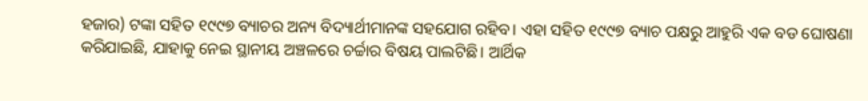ହଜାର) ଟଙ୍କା ସହିତ ୧୯୯୭ ବ୍ୟାଚର ଅନ୍ୟ ବିଦ୍ୟାର୍ଥୀମାନଙ୍କ ସହଯୋଗ ରହିବ। ଏହା ସହିତ ୧୯୯୭ ବ୍ୟାଚ ପକ୍ଷରୁ ଆହୁରି ଏକ ବଡ ଘୋଷଣା କରିଯାଇଛି, ଯାହାକୁ ନେଇ ସ୍ଥାନୀୟ ଅଞ୍ଚଳରେ ଚର୍ଚ୍ଚାର ବିଷୟ ପାଲଟିଛି। ଆର୍ଥିକ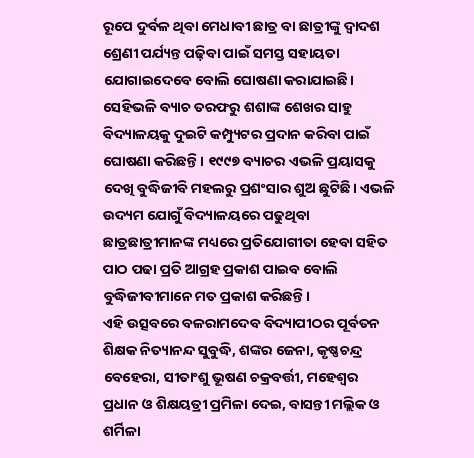ରୂପେ ଦୁର୍ବଳ ଥିବା ମେଧାବୀ ଛାତ୍ର ବା ଛାତ୍ରୀଙ୍କୁ ଦ୍ଵାଦଶ ଶ୍ରେଣୀ ପର୍ଯ୍ୟନ୍ତ ପଢ଼ିବା ପାଇଁ ସମସ୍ତ ସହାୟତା ଯୋଗାଇଦେବେ ବୋଲି ଘୋଷଣା କରାଯାଇଛି। ସେହିଭଳି ବ୍ୟାଚ ତରଫରୁ ଶଶାଙ୍କ ଶେଖର ସାହୁ ବିଦ୍ୟାଳୟକୁ ଦୁଇଟି କମ୍ପ୍ୟୁଟର ପ୍ରଦାନ କରିବା ପାଇଁ ଘୋଷଣା କରିଛନ୍ତି। ୧୯୯୭ ବ୍ୟାଚର ଏଭଳି ପ୍ରୟାସକୁ ଦେଖି ବୁଦ୍ଧିଜୀବି ମହଲରୁ ପ୍ରଶଂସାର ଶୁଅ ଛୁଟିଛି। ଏଭଳି ଉଦ୍ୟମ ଯୋଗୁଁ ବିଦ୍ୟାଳୟରେ ପଢୁଥିବା ଛାତ୍ରଛାତ୍ରୀମାନଙ୍କ ମଧ୍ୟରେ ପ୍ରତିଯୋଗୀତା ହେବା ସହିତ ପାଠ ପଢା ପ୍ରତି ଆଗ୍ରହ ପ୍ରକାଶ ପାଇବ ବୋଲି ବୁଦ୍ଧିଜୀବୀମାନେ ମତ ପ୍ରକାଶ କରିଛନ୍ତି।
ଏହି ଉତ୍ସବରେ ବଳରାମଦେବ ବିଦ୍ୟାପୀଠର ପୂର୍ବତନ ଶିକ୍ଷକ ନିତ୍ୟାନନ୍ଦ ସୁବୁଦ୍ଧି, ଶଙ୍କର ଜେନା, କୃଷ୍ଣଚନ୍ଦ୍ର ବେହେରା, ସୀତାଂଶୁ ଭୂଷଣ ଚକ୍ରବର୍ତ୍ତୀ, ମହେଶ୍ୱର ପ୍ରଧାନ ଓ ଶିକ୍ଷୟତ୍ରୀ ପ୍ରମିଳା ଦେଇ, ବାସନ୍ତୀ ମଲ୍ଲିକ ଓ ଶର୍ମିଳା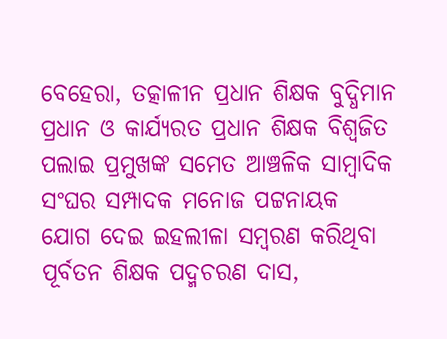ବେହେରା, ତତ୍କାଳୀନ ପ୍ରଧାନ ଶିକ୍ଷକ ବୁଦ୍ଧିମାନ ପ୍ରଧାନ ଓ କାର୍ଯ୍ୟରତ ପ୍ରଧାନ ଶିକ୍ଷକ ବିଶ୍ୱଜିତ ପଲାଇ ପ୍ରମୁଖଙ୍କ ସମେତ ଆଞ୍ଚଳିକ ସାମ୍ବାଦିକ ସଂଘର ସମ୍ପାଦକ ମନୋଜ ପଟ୍ଟନାୟକ ଯୋଗ ଦେଇ ଇହଲୀଳା ସମ୍ବରଣ କରିଥିବା ପୂର୍ବତନ ଶିକ୍ଷକ ପଦ୍ମଚରଣ ଦାସ,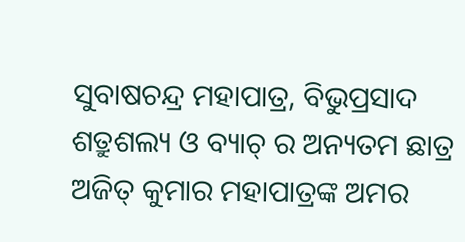ସୁବାଷଚନ୍ଦ୍ର ମହାପାତ୍ର, ବିଭୁପ୍ରସାଦ ଶତ୍ରୁଶଲ୍ୟ ଓ ବ୍ୟାଚ୍ ର ଅନ୍ୟତମ ଛାତ୍ର ଅଜିତ୍ କୁମାର ମହାପାତ୍ରଙ୍କ ଅମର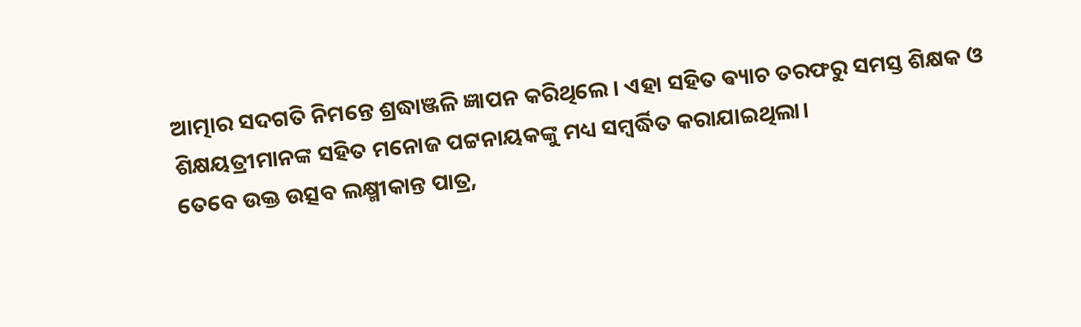ଆତ୍ମାର ସଦଗତି ନିମନ୍ତେ ଶ୍ରଦ୍ଧାଞ୍ଜଳି ଜ୍ଞାପନ କରିଥିଲେ। ଏହା ସହିତ ଵ୍ୟାଚ ତରଫରୁ ସମସ୍ତ ଶିକ୍ଷକ ଓ ଶିକ୍ଷୟତ୍ରୀମାନଙ୍କ ସହିତ ମନୋଜ ପଟ୍ଟନାୟକଙ୍କୁ ମଧ୍ୟ ସମ୍ବର୍ଦ୍ଧିତ କରାଯାଇଥିଲା।
ତେବେ ଉକ୍ତ ଉତ୍ସବ ଲକ୍ଷ୍ମୀକାନ୍ତ ପାତ୍ର,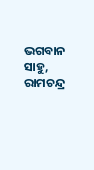ଭଗବାନ ସାହୁ, ରାମଚନ୍ଦ୍ର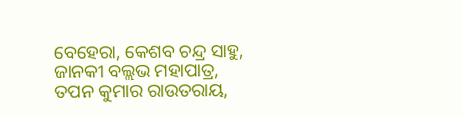ବେହେରା, କେଶବ ଚନ୍ଦ୍ର ସାହୁ, ଜାନକୀ ବଲ୍ଲଭ ମହାପାତ୍ର, ତପନ କୁମାର ରାଉତରାୟ,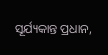ସୂର୍ଯ୍ୟକାନ୍ତ ପ୍ରଧାନ,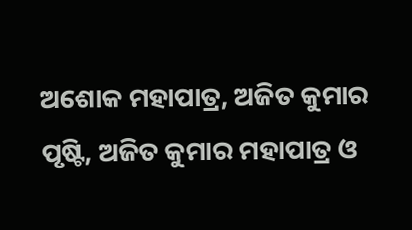ଅଶୋକ ମହାପାତ୍ର, ଅଜିତ କୁମାର ପୃଷ୍ଟି, ଅଜିତ କୁମାର ମହାପାତ୍ର ଓ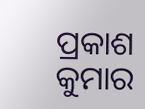ପ୍ରକାଶ କୁମାର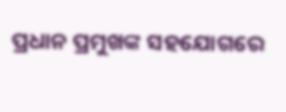ପ୍ରଧାନ ପ୍ରମୁଖଙ୍କ ସହଯୋଗରେ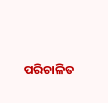ପରିଚାଳିତ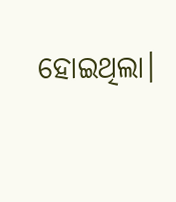ହୋଇଥିଲା।